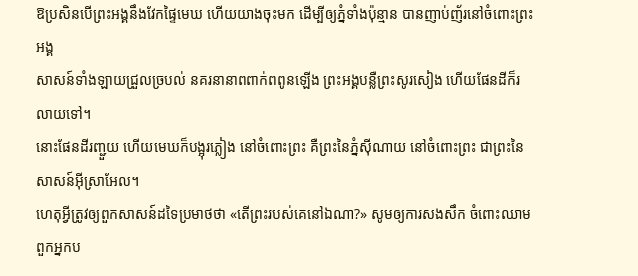ឱប្រសិនបើព្រះអង្គនឹងវែកផ្ទៃមេឃ ហើយយាងចុះមក ដើម្បីឲ្យភ្នំទាំងប៉ុន្មាន បានញាប់ញ័រនៅចំពោះព្រះអង្គ
សាសន៍ទាំងឡាយជ្រួលច្របល់ នគរនានាពពាក់ពពូនឡើង ព្រះអង្គបន្លឺព្រះសូរសៀង ហើយផែនដីក៏រលាយទៅ។
នោះផែនដីរញ្ជួយ ហើយមេឃក៏បង្អុរភ្លៀង នៅចំពោះព្រះ គឺព្រះនៃភ្នំស៊ីណាយ នៅចំពោះព្រះ ជាព្រះនៃសាសន៍អ៊ីស្រាអែល។
ហេតុអ្វីត្រូវឲ្យពួកសាសន៍ដទៃប្រមាថថា «តើព្រះរបស់គេនៅឯណា?» សូមឲ្យការសងសឹក ចំពោះឈាមពួកអ្នកប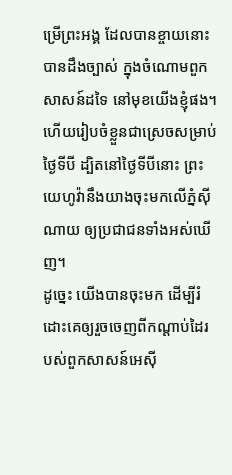ម្រើព្រះអង្គ ដែលបានខ្ចាយនោះ បានដឹងច្បាស់ ក្នុងចំណោមពួកសាសន៍ដទៃ នៅមុខយើងខ្ញុំផង។
ហើយរៀបចំខ្លួនជាស្រេចសម្រាប់ថ្ងៃទីបី ដ្បិតនៅថ្ងៃទីបីនោះ ព្រះយេហូវ៉ានឹងយាងចុះមកលើភ្នំស៊ីណាយ ឲ្យប្រជាជនទាំងអស់ឃើញ។
ដូច្នេះ យើងបានចុះមក ដើម្បីរំដោះគេឲ្យរួចចេញពីកណ្ដាប់ដៃរបស់ពួកសាសន៍អេស៊ី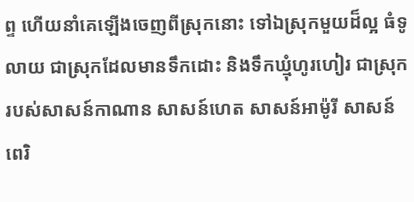ព្ទ ហើយនាំគេឡើងចេញពីស្រុកនោះ ទៅឯស្រុកមួយដ៏ល្អ ធំទូលាយ ជាស្រុកដែលមានទឹកដោះ និងទឹកឃ្មុំហូរហៀរ ជាស្រុករបស់សាសន៍កាណាន សាសន៍ហេត សាសន៍អាម៉ូរី សាសន៍ពេរិ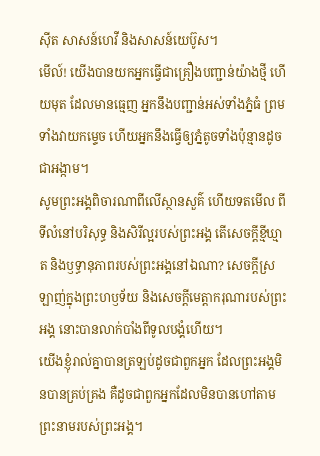ស៊ីត សាសន៍ហេវី និងសាសន៍យេប៊ូស។
មើល៍! យើងបានយកអ្នកធ្វើជាគ្រឿងបញ្ជាន់យ៉ាងថ្មី ហើយមុត ដែលមានធ្មេញ អ្នកនឹងបញ្ជាន់អស់ទាំងភ្នំធំ ព្រមទាំងវាយកម្ទេច ហើយអ្នកនឹងធ្វើឲ្យភ្នំតូចទាំងប៉ុន្មានដូចជាអង្កាម។
សូមព្រះអង្គពិចារណាពីលើស្ថានសួគ៌ ហើយទតមើល ពីទីលំនៅបរិសុទ្ធ និងសិរីល្អរបស់ព្រះអង្គ តើសេចក្ដីខ្មីឃ្មាត និងឫទ្ធានុភាពរបស់ព្រះអង្គនៅឯណា? សេចក្ដីស្រឡាញ់ក្នុងព្រះហឫទ័យ និងសេចក្ដីមេត្តាករុណារបស់ព្រះអង្គ នោះបានលាក់បាំងពីទូលបង្គំហើយ។
យើងខ្ញុំរាល់គ្នាបានត្រឡប់ដូចជាពួកអ្នក ដែលព្រះអង្គមិនបានគ្រប់គ្រង គឺដូចជាពួកអ្នកដែលមិនបានហៅតាម ព្រះនាមរបស់ព្រះអង្គ។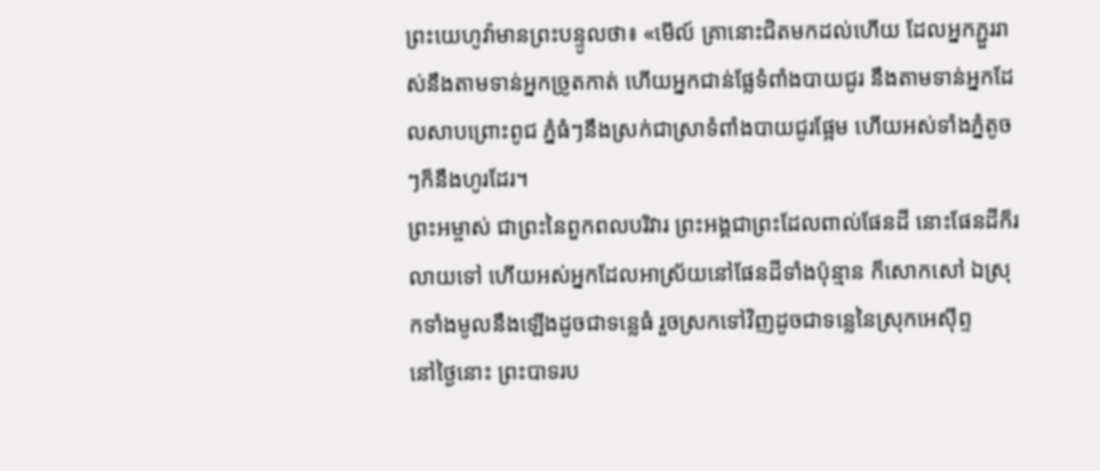ព្រះយេហូវ៉ាមានព្រះបន្ទូលថា៖ «មើល៍ គ្រានោះជិតមកដល់ហើយ ដែលអ្នកភ្ជួររាស់នឹងតាមទាន់អ្នកច្រូតកាត់ ហើយអ្នកជាន់ផ្លែទំពាំងបាយជូរ នឹងតាមទាន់អ្នកដែលសាបព្រោះពូជ ភ្នំធំៗនឹងស្រក់ជាស្រាទំពាំងបាយជូរផ្អែម ហើយអស់ទាំងភ្នំតូចៗក៏នឹងហូរដែរ។
ព្រះអម្ចាស់ ជាព្រះនៃពួកពលបរិវារ ព្រះអង្គជាព្រះដែលពាល់ផែនដី នោះផែនដីក៏រលាយទៅ ហើយអស់អ្នកដែលអាស្រ័យនៅផែនដីទាំងប៉ុន្មាន ក៏សោកសៅ ឯស្រុកទាំងមូលនឹងឡើងដូចជាទន្លេធំ រួចស្រកទៅវិញដូចជាទន្លេនៃស្រុកអេស៊ីព្ទ
នៅថ្ងៃនោះ ព្រះបាទរប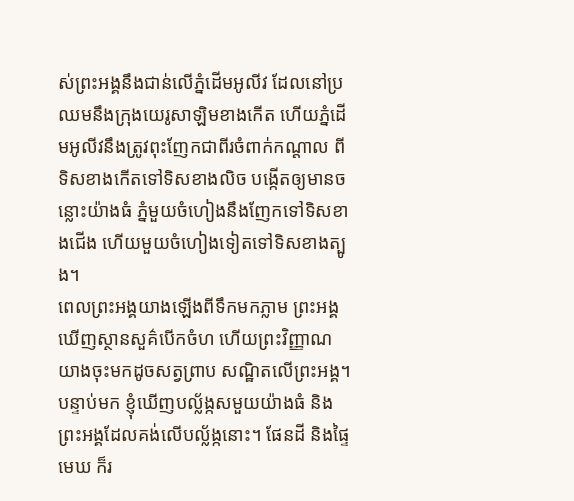ស់ព្រះអង្គនឹងជាន់លើភ្នំដើមអូលីវ ដែលនៅប្រឈមនឹងក្រុងយេរូសាឡិមខាងកើត ហើយភ្នំដើមអូលីវនឹងត្រូវពុះញែកជាពីរចំពាក់កណ្ដាល ពីទិសខាងកើតទៅទិសខាងលិច បង្កើតឲ្យមានចន្លោះយ៉ាងធំ ភ្នំមួយចំហៀងនឹងញែកទៅទិសខាងជើង ហើយមួយចំហៀងទៀតទៅទិសខាងត្បូង។
ពេលព្រះអង្គយាងឡើងពីទឹកមកភ្លាម ព្រះអង្គឃើញស្ថានសួគ៌បើកចំហ ហើយព្រះវិញ្ញាណយាងចុះមកដូចសត្វព្រាប សណ្ឋិតលើព្រះអង្គ។
បន្ទាប់មក ខ្ញុំឃើញបល្ល័ង្កសមួយយ៉ាងធំ និងព្រះអង្គដែលគង់លើបល្ល័ង្កនោះ។ ផែនដី និងផ្ទៃមេឃ ក៏រ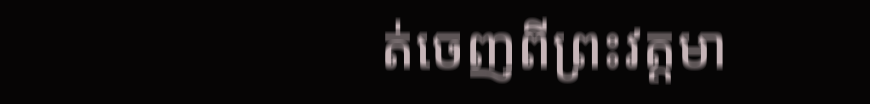ត់ចេញពីព្រះវត្តមា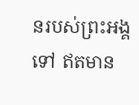នរបស់ព្រះអង្គទៅ ឥតមាន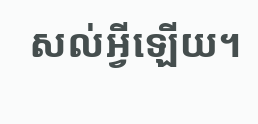សល់អ្វីឡើយ។